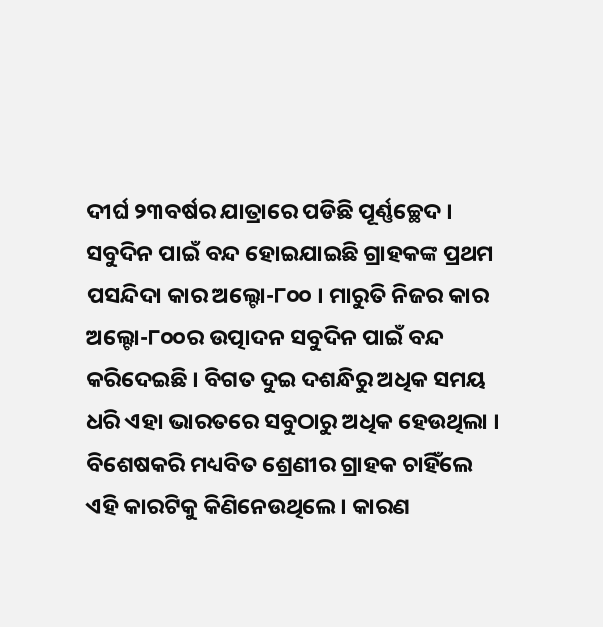ଦୀର୍ଘ ୨୩ବର୍ଷର ଯାତ୍ରାରେ ପଡିଛି ପୂର୍ଣ୍ଣଚ୍ଛେଦ । ସବୁଦିନ ପାଇଁ ବନ୍ଦ ହୋଇଯାଇଛି ଗ୍ରାହକଙ୍କ ପ୍ରଥମ ପସନ୍ଦିଦା କାର ଅଲ୍ଟୋ-୮୦୦ । ମାରୁତି ନିଜର କାର ଅଲ୍ଟୋ-୮୦୦ର ଉତ୍ପାଦନ ସବୁଦିନ ପାଇଁ ବନ୍ଦ କରିଦେଇଛି । ବିଗତ ଦୁଇ ଦଶନ୍ଧିରୁ ଅଧିକ ସମୟ ଧରି ଏହା ଭାରତରେ ସବୁଠାରୁ ଅଧିକ ହେଉଥିଲା । ବିଶେଷକରି ମଧ୍ୟବିତ ଶ୍ରେଣୀର ଗ୍ରାହକ ଚାହିଁଲେ ଏହି କାରଟିକୁ କିଣିନେଉଥିଲେ । କାରଣ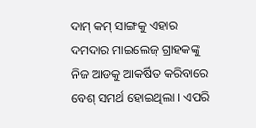ଦାମ୍ କମ୍ ସାଙ୍ଗକୁ ଏହାର ଦମଦାର ମାଇଲେଜ୍ ଗ୍ରାହକଙ୍କୁ ନିଜ ଆଡକୁ ଆକର୍ଷିତ କରିବାରେ ବେଶ୍ ସମର୍ଥ ହୋଇଥିଲା । ଏପରି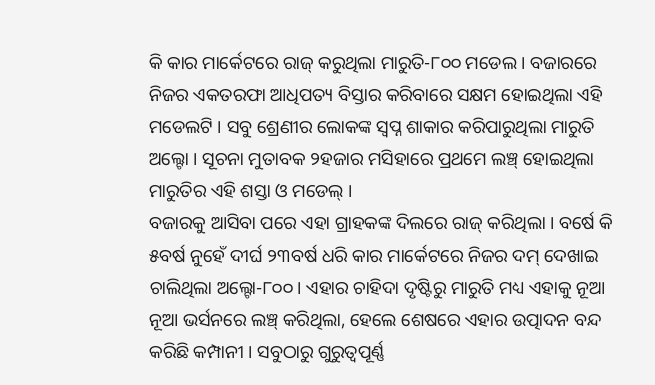କି କାର ମାର୍କେଟରେ ରାଜ୍ କରୁଥିଲା ମାରୁତି-୮୦୦ ମଡେଲ । ବଜାରରେ ନିଜର ଏକତରଫା ଆଧିପତ୍ୟ ବିସ୍ତାର କରିବାରେ ସକ୍ଷମ ହୋଇଥିଲା ଏହି ମଡେଲଟି । ସବୁ ଶ୍ରେଣୀର ଲୋକଙ୍କ ସ୍ୱପ୍ନ ଶାକାର କରିପାରୁଥିଲା ମାରୁତି ଅଲ୍ଟୋ । ସୂଚନା ମୁତାବକ ୨ହଜାର ମସିହାରେ ପ୍ରଥମେ ଲଞ୍ଚ୍ ହୋଇଥିଲା ମାରୁତିର ଏହି ଶସ୍ତା ଓ ମଡେଲ୍ ।
ବଜାରକୁ ଆସିବା ପରେ ଏହା ଗ୍ରାହକଙ୍କ ଦିଲରେ ରାଜ୍ କରିଥିଲା । ବର୍ଷେ କି ୫ବର୍ଷ ନୁହେଁ ଦୀର୍ଘ ୨୩ବର୍ଷ ଧରି କାର ମାର୍କେଟରେ ନିଜର ଦମ୍ ଦେଖାଇ ଚାଲିଥିଲା ଅଲ୍ଟୋ-୮୦୦ । ଏହାର ଚାହିଦା ଦୃଷ୍ଟିରୁ ମାରୁତି ମଧ୍ୟ ଏହାକୁ ନୂଆ ନୂଆ ଭର୍ସନରେ ଲଞ୍ଚ୍ କରିଥିଲା, ହେଲେ ଶେଷରେ ଏହାର ଉତ୍ପାଦନ ବନ୍ଦ କରିଛି କମ୍ପାନୀ । ସବୁଠାରୁ ଗୁରୁତ୍ୱପୂର୍ଣ୍ଣ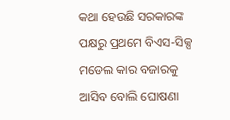କଥା ହେଉଛି ସରକାରଙ୍କ ପକ୍ଷରୁ ପ୍ରଥମେ ବିଏସ-ସିକ୍ସ ମଡେଲ କାର ବଜାରକୁ ଆସିବ ବୋଲି ଘୋଷଣା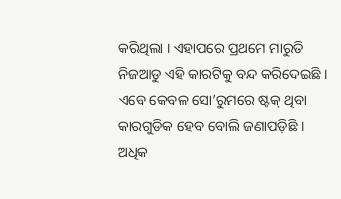କରିଥିଲା । ଏହାପରେ ପ୍ରଥମେ ମାରୁତି ନିଜଆଡୁ ଏହି କାରଟିକୁ ବନ୍ଦ କରିଦେଇଛି । ଏବେ କେବଳ ସୋ’ରୁମରେ ଷ୍ଟକ୍ ଥିବା କାରଗୁଡିକ ହେବ ବୋଲି ଜଣାପଡ଼ିଛି ।
ଅଧିକ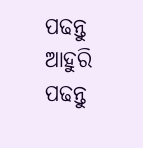ପଢନ୍ତୁ
ଆହୁରି ପଢନ୍ତୁ